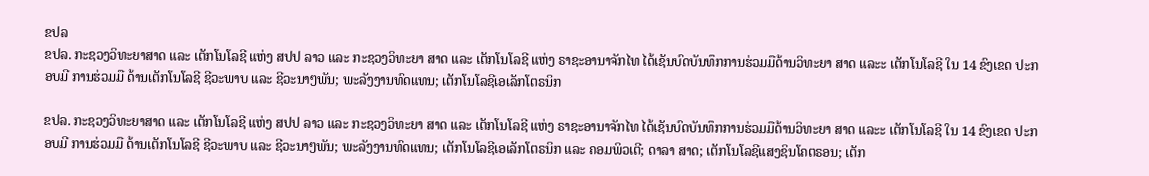ຂປລ
ຂປລ. ກະຊວງວິທະຍາສາດ ແລະ ເຕັກໂນໂລຊີ ແຫ່ງ ສປປ ລາວ ແລະ ກະຊວງວິທະຍາ ສາດ ແລະ ເຕັກໂນໂລຊີ ແຫ່ງ ຣາຊະອານາຈັກໄທ ໄດ້ເຊັນບົດບັນທຶກການຮ່ວມມືດ້ານວິທະຍາ ສາດ ແລະະ ເຕັກໂນໂລຊີ ໃນ 14 ຂົງເຂດ ປະກອບມີ ການຮ່ວມມື ດ້ານເຕັກໂນໂລຊີ ຊີວະພາບ ແລະ ຊີວະນາໆພັນ; ພະລັງງານທົດແທນ; ເຕັກໂນໂລຊີເອເລັກໂຕຣນິກ

ຂປລ. ກະຊວງວິທະຍາສາດ ແລະ ເຕັກໂນໂລຊີ ແຫ່ງ ສປປ ລາວ ແລະ ກະຊວງວິທະຍາ ສາດ ແລະ ເຕັກໂນໂລຊີ ແຫ່ງ ຣາຊະອານາຈັກໄທ ໄດ້ເຊັນບົດບັນທຶກການຮ່ວມມືດ້ານວິທະຍາ ສາດ ແລະະ ເຕັກໂນໂລຊີ ໃນ 14 ຂົງເຂດ ປະກອບມີ ການຮ່ວມມື ດ້ານເຕັກໂນໂລຊີ ຊີວະພາບ ແລະ ຊີວະນາໆພັນ; ພະລັງງານທົດແທນ; ເຕັກໂນໂລຊີເອເລັກໂຕຣນິກ ແລະ ຄອມພິວເຕີ; ດາລາ ສາດ; ເຕັກໂນໂລຊີແສງຊິນໂຄຕຣອນ; ເຕັກ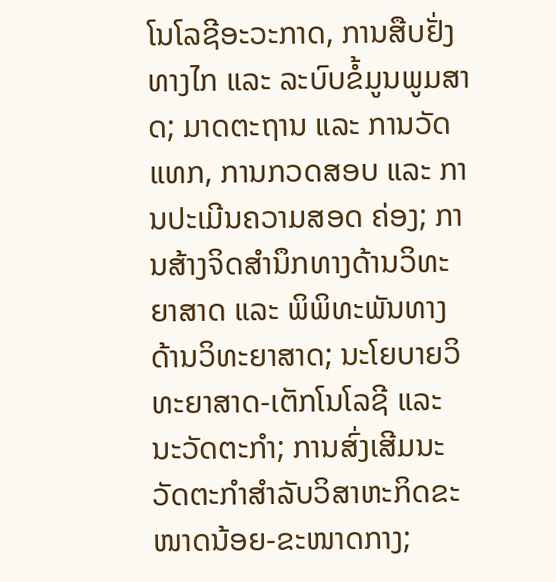ໂນໂລຊີອະວະກາດ, ການສືບຢັ່ງທາງໄກ ແລະ ລະບົບຂໍ້ມູນພູມສາດ; ມາດຕະຖານ ແລະ ການວັດແທກ, ການກວດສອບ ແລະ ການປະເມີນຄວາມສອດ ຄ່ອງ; ການສ້າງຈິດສຳນຶກທາງດ້ານວິທະຍາສາດ ແລະ ພິພິທະພັນທາງດ້ານວິທະຍາສາດ; ນະໂຍບາຍວິທະຍາສາດ-ເຕັກໂນໂລຊີ ແລະ ນະວັດຕະກຳ; ການສົ່ງເສີມນະວັດຕະກຳສຳລັບວິສາຫະກິດຂະໜາດນ້ອຍ-ຂະໜາດກາງ;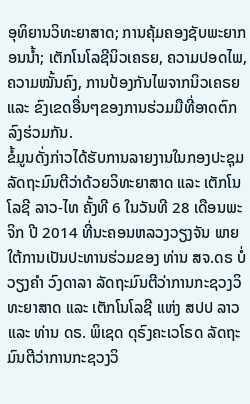ອຸທິຍານວິທະຍາສາດ; ການຄຸ້ມຄອງຊັບພະຍາກອນນ້ຳ; ເຕັກໂນໂລຊີນິວເຄຣຍ, ຄວາມປອດໄພ, ຄວາມໝັ້ນຄົງ, ການປ້ອງກັນໄພຈາກນິວເຄຣຍ ແລະ ຂົງເຂດອື່ນໆຂອງການຮ່ວມມືທີ່ອາດຕົກລົງຮ່ວມກັນ.
ຂໍ້ມູນດັ່ງກ່າວໄດ້ຮັບການລາຍງານໃນກອງປະຊຸມລັດຖະມົນຕີວ່າດ້ວຍວິທະຍາສາດ ແລະ ເຕັກໂນໂລຊີ ລາວ-ໄທ ຄັ້ງທີ 6 ໃນວັນທີ 28 ເດືອນພະຈິກ ປີ 2014 ທີ່ນະຄອນຫລວງວຽງຈັນ ພາຍໃຕ້ການເປັນປະທານຮ່ວມຂອງ ທ່ານ ສຈ.ດຣ ບໍ່ວຽງຄຳ ວົງດາລາ ລັດຖະມົນຕີວ່າການກະຊວງວິທະຍາສາດ ແລະ ເຕັກໂນໂລຊີ ແຫ່ງ ສປປ ລາວ ແລະ ທ່ານ ດຣ. ພິເຊດ ດຸຣົງຄະເວໂຣດ ລັດຖະ ມົນຕີວ່າການກະຊວງວິ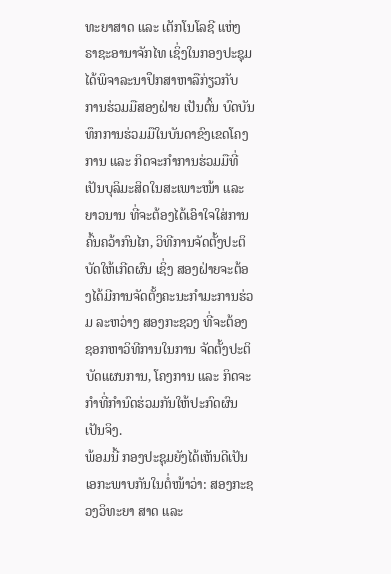ທະຍາສາດ ແລະ ເຕັກໂນໂລຊີ ແຫ່ງ ຣາຊະອານາຈັກໄທ ເຊິ່ງໃນກອງປະຊຸມ ໄດ້ພິຈາລະນາປຶກສາຫາລືກ່ຽວກັບ ການຮ່ວມມືສອງຝ່າຍ ເປັນຕົ້ນ ບົດບັນທຶກການຮ່ວມມືໃນບັນດາຂົງເຂດໂຄງການ ແລະ ກິດຈະກຳການຮ່ວມມືທີ່ເປັນບຸລິມະສິດໃນສະເພາະໜ້າ ແລະ ຍາວນານ ທີ່ຈະຕ້ອງໄດ້ເອົາໃຈໃສ່ການຄົ້ນຄວ້າກົນໄກ, ວິທີການຈັດຕັ້ງປະຕິບັດໃຫ້ເກີດຜົນ ເຊິ່ງ ສອງຝ່າຍຈະຕ້ອງໄດ້ມີການຈັດຕັ້ງຄະນະກຳມະການຮ່ວມ ລະຫວ່າງ ສອງກະຊວງ ທີ່ຈະຕ້ອງຊອກຫາວິທີການໃນການ ຈັດຕັ້ງປະຕິບັດແຜນການ, ໂຄງການ ແລະ ກິດຈະກຳທີ່ກຳນົດຮ່ວມກັນໃຫ້ປະກົດຜົນເປັນຈິງ.
ພ້ອມນີ້ ກອງປະຊຸມຍັງໄດ້ເຫັນດີເປັນເອກະພາບກັນໃນຕໍ່ໜ້າວ່າ: ສອງກະຊວງວິທະຍາ ສາດ ແລະ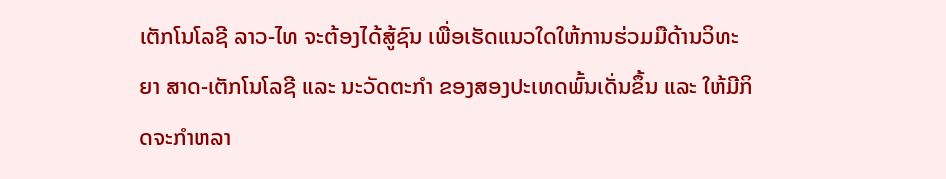ເຕັກໂນໂລຊີ ລາວ-ໄທ ຈະຕ້ອງໄດ້ສູ້ຊົນ ເພື່ອເຮັດແນວໃດໃຫ້ການຮ່ວມມືດ້ານວິທະຍາ ສາດ-ເຕັກໂນໂລຊີ ແລະ ນະວັດຕະກຳ ຂອງສອງປະເທດພົ້ນເດັ່ນຂຶ້ນ ແລະ ໃຫ້ມີກິດຈະກຳຫລາ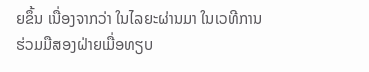ຍຂຶ້ນ ເນື່ອງຈາກວ່າ ໃນໄລຍະຜ່ານມາ ໃນເວທີການຮ່ວມມືສອງຝ່າຍເມື່ອທຽບ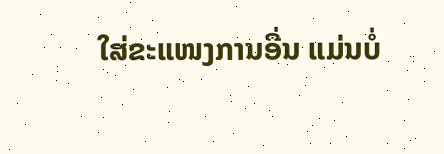ໃສ່ຂະແໜງການອື່ນ ແມ່ນບໍ່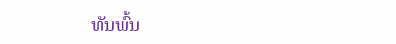ທັນພົ້ນ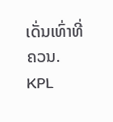ເດັ່ນເທົ່າທີ່ຄວນ.
KPL